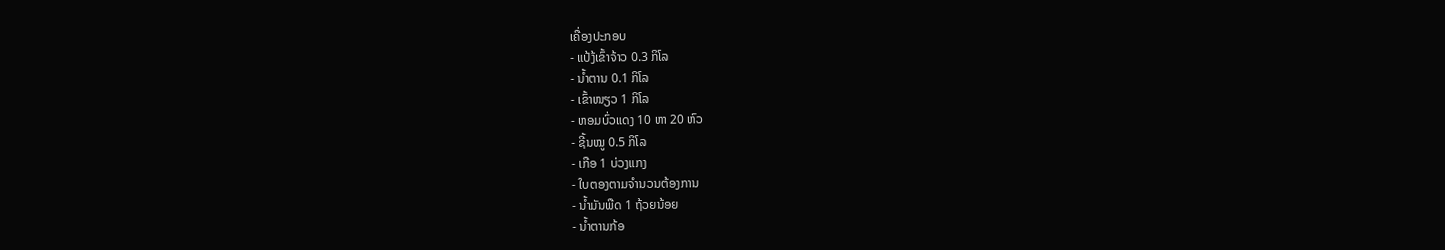ເຄື່ອງປະກອບ
- ແປ້ງ້ເຂົ້າຈ້າວ 0.3 ກິໂລ
- ນ້ຳຕານ 0.1 ກິໂລ
- ເຂົ້າໜຽວ 1 ກິໂລ
- ຫອມບົ່ວແດງ 10 ຫາ 20 ຫົວ
- ຊີ້ນໝູ 0.5 ກິໂລ
- ເກືອ 1 ບ່ວງແກງ
- ໃບຕອງຕາມຈຳນວນຕ້ອງການ
- ນ້ຳມັນພືດ 1 ຖ້ວຍນ້ອຍ
- ນ້ຳຕານກ້ອ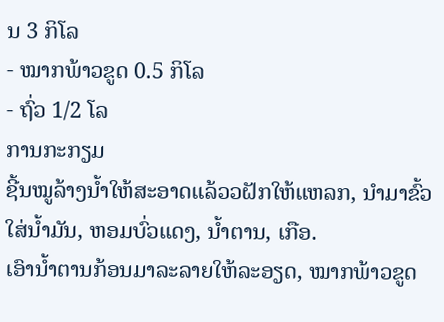ນ 3 ກິໂລ
- ໝາກພ້າວຂູດ 0.5 ກິໂລ
- ຖົ່ວ 1/2 ໂລ
ການກະກຽມ
ຊີ້ນໝູລ້າງນ້ຳໃຫ້ສະອາດແລ້ວວຝັກໃຫ້ແຫລກ, ນຳມາຂົ້ວໃສ່ນ້ຳມັນ, ຫອມບົ່ວແດງ, ນ້ຳຕານ, ເກືອ.
ເອົານ້ຳຕານກ້ອນມາລະລາຍໃຫ້ລະອຽດ, ໝາກພ້າວຂູດ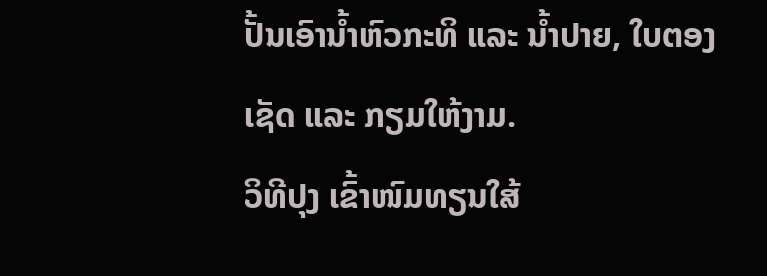ປັ້ນເອົານ້ຳຫົວກະທິ ແລະ ນ້ຳປາຍ, ໃບຕອງ ເຊັດ ແລະ ກຽມໃຫ້ງາມ.
ວິທີປຸງ ເຂົ້າໜົມທຽນໃສ້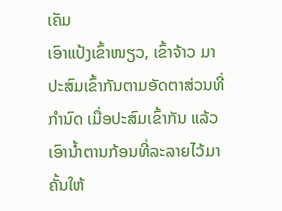ເຄັມ
ເອົາແປ້ງເຂົ້າໜຽວ, ເຂົ້າຈ້າວ ມາປະສົມເຂົ້າກັນຕາມອັດຕາສ່ວນທີ່ກຳນົດ ເມື່ອປະສົມເຂົ້າກັນ ແລ້ວເອົານ້ຳຕານກ້ອນທີ່ລະລາຍໄວ້ມາຄັ້ນໃຫ້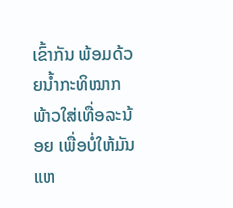ເຂົ້າກັນ ພ້ອມດ້ວຍນ້ຳກະທິໝາກພ້າວໃສ່ເທື່ອລະນ້ອຍ ເພື່ອບໍ່ໃຫ້ມັນແຫ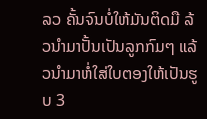ລວ ຄັ້ນຈົນບໍ່ໃຫ້ມັນຕິດມື ລ້ວນຳມາປັ້ນເປັນລູກກົມໆ ແລ້ວນຳມາຫໍ່ໃສ່ໃບຕອງໃຫ້ເປັນຮູບ 3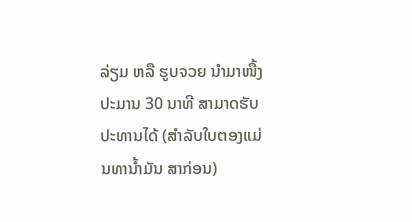ລ່ຽມ ຫລື ຮູບຈວຍ ນຳມາໜື້ງປະມານ 30 ນາທີ ສາມາດຮັບປະທານໄດ້ (ສຳລັບໃບຕອງແມ່ນທານ້ຳມັນ ສາກ່ອນ)